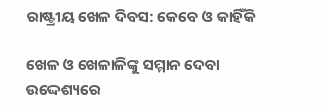ରାଷ୍ଟ୍ରୀୟ ଖେଳ ଦିବସ: କେବେ ଓ କାହିଁକି

ଖେଳ ଓ ଖେଳାଳିଙ୍କୁ ସମ୍ମାନ ଦେବା ଉଦ୍ଦେଶ୍ୟରେ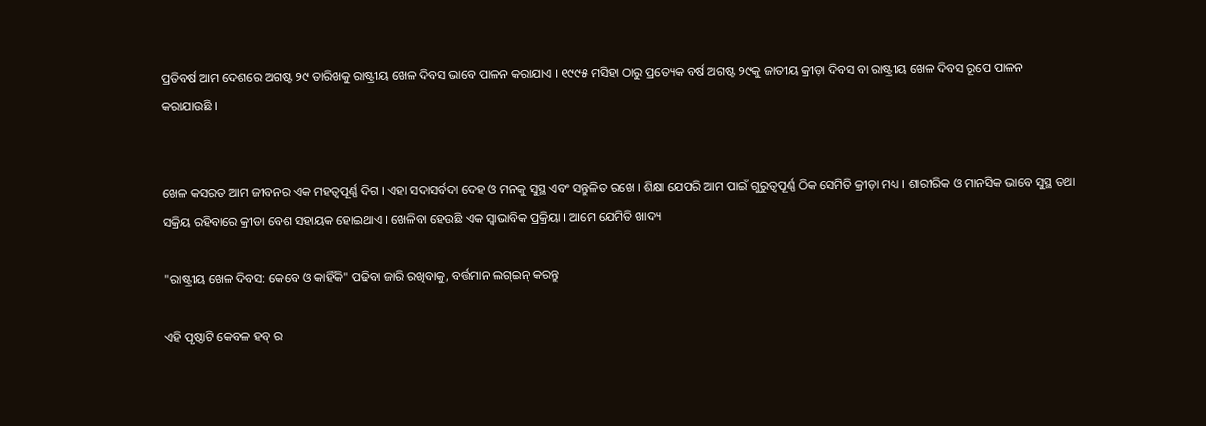ପ୍ରତିବର୍ଷ ଆମ ଦେଶରେ ଅଗଷ୍ଟ ୨୯ ତାରିଖକୁ ରାଷ୍ଟ୍ରୀୟ ଖେଳ ଦିବସ ଭାବେ ପାଳନ କରାଯାଏ । ୧୯୯୫ ମସିହା ଠାରୁ ପ୍ରତ୍ୟେକ ବର୍ଷ ଅଗଷ୍ଟ ୨୯କୁ ଜାତୀୟ କ୍ରୀଡ଼ା ଦିବସ ବା ରାଷ୍ଟ୍ରୀୟ ଖେଳ ଦିବସ ରୂପେ ପାଳନ କରାଯାଉଛି ।


ଖେଳ କସରତ ଆମ ଜୀବନର ଏକ ମହତ୍ୱପୂର୍ଣ୍ଣ ଦିଗ । ଏହା ସଦାସର୍ବଦା ଦେହ ଓ ମନକୁ ସୁସ୍ଥ ଏବଂ ସନ୍ତୁଳିତ ରଖେ । ଶିକ୍ଷା ଯେପରି ଆମ ପାଇଁ ଗୁରୁତ୍ୱପୂର୍ଣ୍ଣ ଠିକ ସେମିତି କ୍ରୀଡ଼ା ମଧ୍ୟ । ଶାରୀରିକ ଓ ମାନସିକ ଭାବେ ସୁସ୍ଥ ତଥା ସକ୍ରିୟ ରହିବାରେ କ୍ରୀଡା ବେଶ ସହାୟକ ହୋଇଥାଏ । ଖେଳିବା ହେଉଛି ଏକ ସ୍ୱାଭାବିକ ପ୍ରକ୍ରିୟା । ଆମେ ଯେମିତି ଖାଦ୍ୟ

"ରାଷ୍ଟ୍ରୀୟ ଖେଳ ଦିବସ: କେବେ ଓ କାହିଁକି" ପଢିବା ଜାରି ରଖିବାକୁ, ବର୍ତ୍ତମାନ ଲଗ୍ଇନ୍ କରନ୍ତୁ

ଏହି ପୃଷ୍ଠାଟି କେବଳ ହବ୍ ର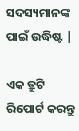ସଦସ୍ୟମାନଙ୍କ ପାଇଁ ଉଦ୍ଧିଷ୍ଟ |

ଏକ ତ୍ରୁଟି ରିପୋର୍ଟ କରନ୍ତୁ